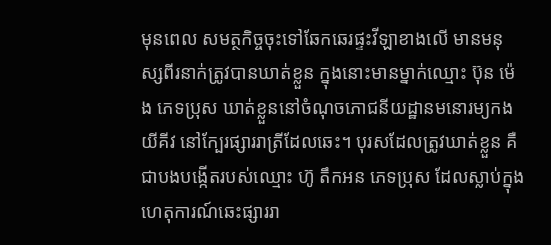មុនពេល សមត្ថកិច្ចចុះទៅឆែកឆេរផ្ទះវីឡាខាងលើ មានមនុស្សពីរនាក់ត្រូវបានឃាត់ខ្លួន ក្នុងនោះមានម្នាក់ឈ្មោះ ប៊ុន ម៉េង ភេទប្រុស ឃាត់ខ្លួននៅចំណុចភោជនីយដ្ឋានមនោរម្យកងយីគីវ នៅក្បែរផ្សាររាត្រីដែលឆេះ។ បុរសដែលត្រូវឃាត់ខ្លួន គឺជាបងបង្កើតរបស់ឈ្មោះ ហ៊ូ តឹកអន ភេទប្រុស ដែលស្លាប់ក្នុងហេតុការណ៍ឆេះផ្សាររា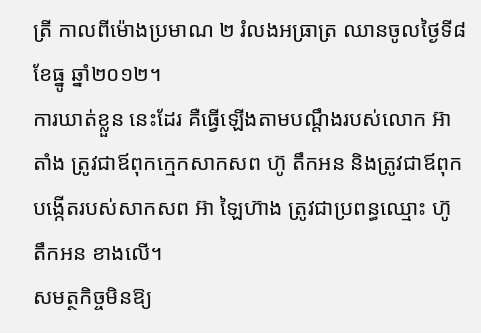ត្រី កាលពីម៉ោងប្រមាណ ២ រំលងអធ្រាត្រ ឈានចូលថ្ងៃទី៨ ខែធ្នូ ឆ្នាំ២០១២។
ការឃាត់ខ្លួន នេះដែរ គឺធ្វើឡើងតាមបណ្ដឹងរបស់លោក អ៊ា តាំង ត្រូវជាឪពុកក្មេកសាកសព ហ៊ូ តឹកអន និងត្រូវជាឪពុកបង្កើតរបស់សាកសព អ៊ា ឡៃហ៊ាង ត្រូវជាប្រពន្ធឈ្មោះ ហ៊ូ តឹកអន ខាងលើ។
សមត្ថកិច្ចមិនឱ្យ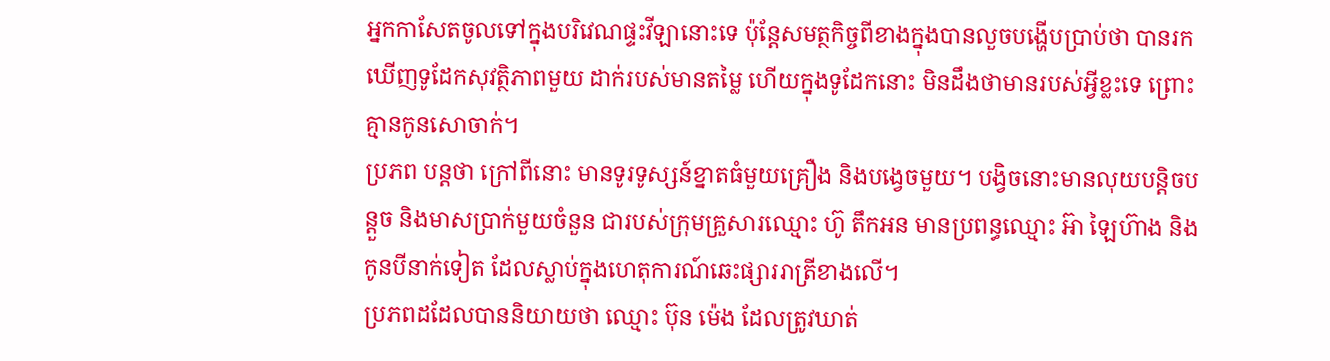អ្នកកាសែតចូលទៅក្នុងបរិវេណផ្ទះវីឡានោះទេ ប៉ុន្ដែសមត្ថកិច្ចពីខាងក្នុងបានលួចបង្ហើបប្រាប់ថា បានរកឃើញទូដែកសុវត្ថិភាពមួយ ដាក់របស់មានតម្លៃ ហើយក្នុងទូដែកនោះ មិនដឹងថាមានរបស់អ្វីខ្លះទេ ព្រោះគ្មានកូនសោចាក់។
ប្រភព បន្តថា ក្រៅពីនោះ មានទូរទូស្សន៍ខ្នាតធំមួយគ្រឿង និងបង្វេចមួយ។ បង្វិចនោះមានលុយបន្ដិចបន្ដួច និងមាសប្រាក់មួយចំនួន ជារបស់ក្រុមគ្រួសារឈ្មោះ ហ៊ូ តឹកអន មានប្រពន្ធឈ្មោះ អ៊ា ឡៃហ៊ាង និងកូនបីនាក់ទៀត ដែលស្លាប់ក្នុងហេតុការណ៍ឆេះផ្សាររាត្រីខាងលើ។
ប្រភពដដែលបាននិយាយថា ឈ្មោះ ប៊ុន ម៉េង ដែលត្រូវឃាត់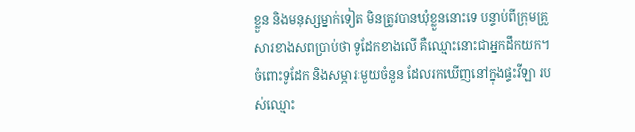ខ្លួន និងមនុស្សម្នាក់ទៀត មិនត្រូវបានឃុំខ្លួននោះទេ បន្ទាប់ពីក្រុមគ្រួសារខាងសពប្រាប់ថា ទូដែកខាងលើ គឺឈ្មោះនោះជាអ្នកដឹកយក។ ចំពោះទូដែក និងសម្ភារៈមួយចំនួន ដែលរកឃើញនៅក្នុងផ្ទះវីឡា របស់ឈ្មោះ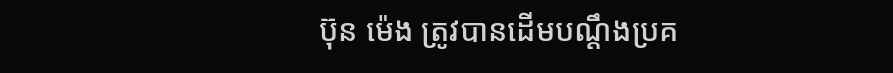ប៊ុន ម៉េង ត្រូវបានដើមបណ្ដឹងប្រគ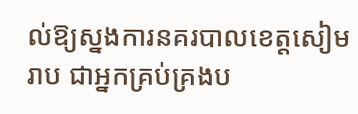ល់ឱ្យស្នងការនគរបាលខេត្ដសៀមរាប ជាអ្នកគ្រប់គ្រងប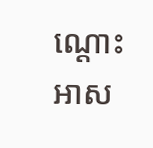ណ្ដោះអាស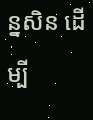ន្នសិន ដើម្បី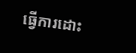ធ្វើការដោះ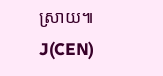ស្រាយ៕ J(CEN)